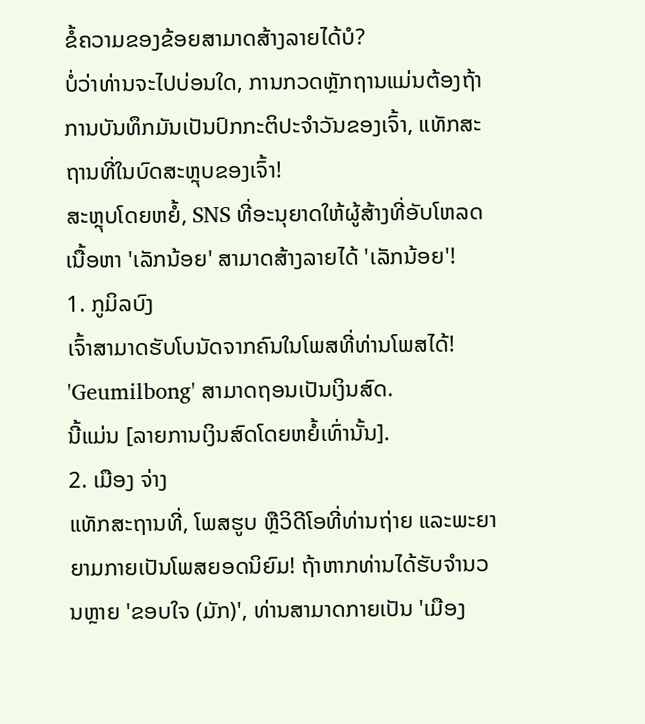ຂໍ້ຄວາມຂອງຂ້ອຍສາມາດສ້າງລາຍໄດ້ບໍ?
ບໍ່ວ່າທ່ານຈະໄປບ່ອນໃດ, ການກວດຫຼັກຖານແມ່ນຕ້ອງຖ້າການບັນທຶກມັນເປັນປົກກະຕິປະຈໍາວັນຂອງເຈົ້າ, ແທັກສະຖານທີ່ໃນບົດສະຫຼຸບຂອງເຈົ້າ!
ສະຫຼຸບໂດຍຫຍໍ້, SNS ທີ່ອະນຸຍາດໃຫ້ຜູ້ສ້າງທີ່ອັບໂຫລດເນື້ອຫາ 'ເລັກນ້ອຍ' ສາມາດສ້າງລາຍໄດ້ 'ເລັກນ້ອຍ'!
1. ກູມິລບົງ
ເຈົ້າສາມາດຮັບໂບນັດຈາກຄົນໃນໂພສທີ່ທ່ານໂພສໄດ້! 'Geumilbong' ສາມາດຖອນເປັນເງິນສົດ.
ນີ້ແມ່ນ [ລາຍການເງິນສົດໂດຍຫຍໍ້ເທົ່ານັ້ນ].
2. ເມືອງ ຈ່າງ
ແທັກສະຖານທີ່, ໂພສຮູບ ຫຼືວິດີໂອທີ່ທ່ານຖ່າຍ ແລະພະຍາຍາມກາຍເປັນໂພສຍອດນິຍົມ! ຖ້າຫາກທ່ານໄດ້ຮັບຈໍານວນຫຼາຍ 'ຂອບໃຈ (ມັກ)', ທ່ານສາມາດກາຍເປັນ 'ເມືອງ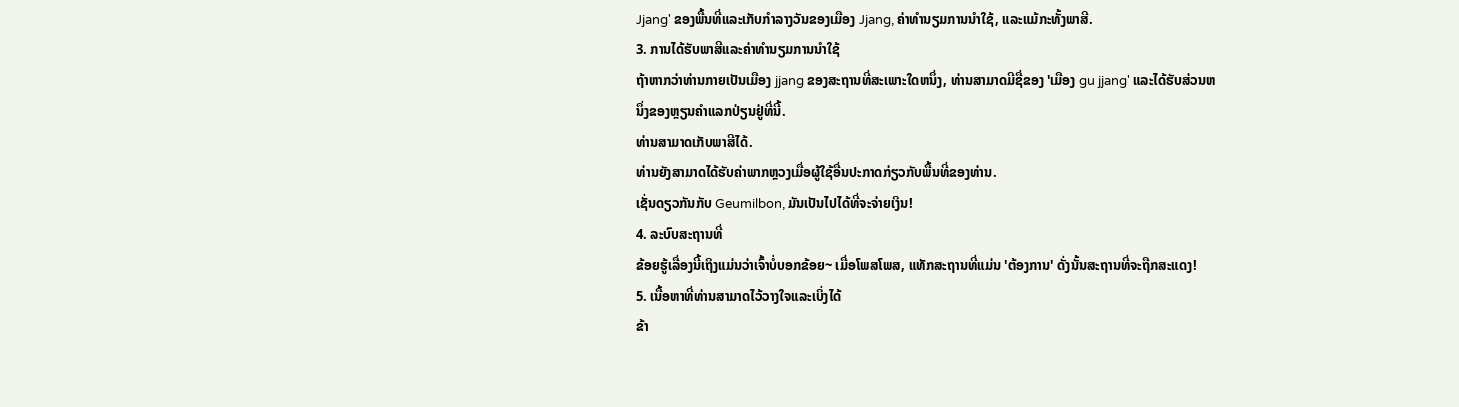Jjang' ຂອງພື້ນທີ່ແລະເກັບກໍາລາງວັນຂອງເມືອງ Jjang, ຄ່າທໍານຽມການນໍາໃຊ້, ແລະແມ້ກະທັ້ງພາສີ.
3. ການໄດ້ຮັບພາສີແລະຄ່າທໍານຽມການນໍາໃຊ້
ຖ້າຫາກວ່າທ່ານກາຍເປັນເມືອງ jjang ຂອງສະຖານທີ່ສະເພາະໃດຫນຶ່ງ, ທ່ານສາມາດມີຊື່ຂອງ 'ເມືອງ gu jjang' ແລະໄດ້ຮັບສ່ວນຫນຶ່ງຂອງຫຼຽນຄໍາແລກປ່ຽນຢູ່ທີ່ນີ້.
ທ່ານສາມາດເກັບພາສີໄດ້.
ທ່ານຍັງສາມາດໄດ້ຮັບຄ່າພາກຫຼວງເມື່ອຜູ້ໃຊ້ອື່ນປະກາດກ່ຽວກັບພື້ນທີ່ຂອງທ່ານ.
ເຊັ່ນດຽວກັນກັບ Geumilbon, ມັນເປັນໄປໄດ້ທີ່ຈະຈ່າຍເງິນ!
4. ລະບົບສະຖານທີ່
ຂ້ອຍຮູ້ເລື່ອງນີ້ເຖິງແມ່ນວ່າເຈົ້າບໍ່ບອກຂ້ອຍ~ ເມື່ອໂພສໂພສ, ແທັກສະຖານທີ່ແມ່ນ 'ຕ້ອງການ' ດັ່ງນັ້ນສະຖານທີ່ຈະຖືກສະແດງ!
5. ເນື້ອຫາທີ່ທ່ານສາມາດໄວ້ວາງໃຈແລະເບິ່ງໄດ້
ຂ້າ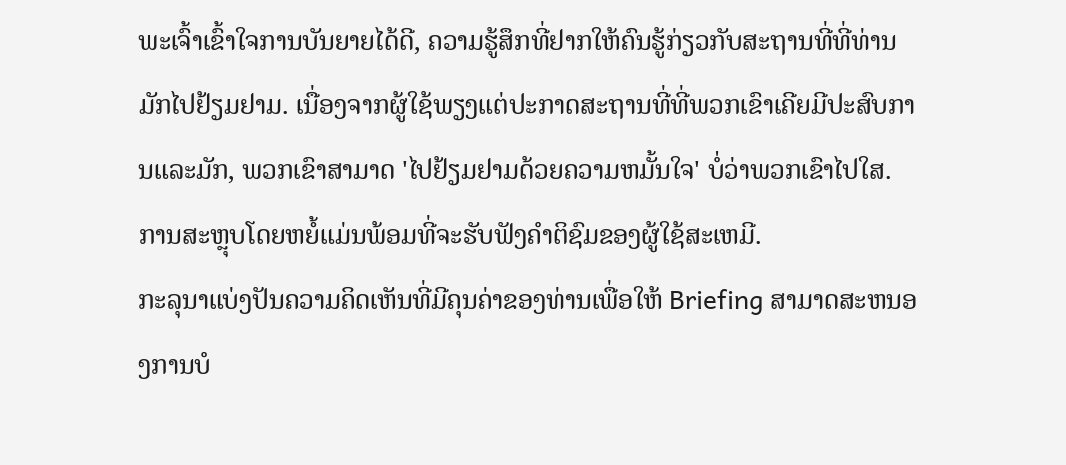ພະເຈົ້າເຂົ້າໃຈການບັນຍາຍໄດ້ດີ, ຄວາມຮູ້ສຶກທີ່ຢາກໃຫ້ຄົນຮູ້ກ່ຽວກັບສະຖານທີ່ທີ່ທ່ານມັກໄປຢ້ຽມຢາມ. ເນື່ອງຈາກຜູ້ໃຊ້ພຽງແຕ່ປະກາດສະຖານທີ່ທີ່ພວກເຂົາເຄີຍມີປະສົບການແລະມັກ, ພວກເຂົາສາມາດ 'ໄປຢ້ຽມຢາມດ້ວຍຄວາມຫມັ້ນໃຈ' ບໍ່ວ່າພວກເຂົາໄປໃສ.
ການສະຫຼຸບໂດຍຫຍໍ້ແມ່ນພ້ອມທີ່ຈະຮັບຟັງຄໍາຕິຊົມຂອງຜູ້ໃຊ້ສະເຫມີ.
ກະລຸນາແບ່ງປັນຄວາມຄິດເຫັນທີ່ມີຄຸນຄ່າຂອງທ່ານເພື່ອໃຫ້ Briefing ສາມາດສະຫນອງການບໍ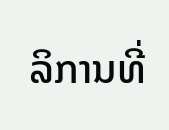ລິການທີ່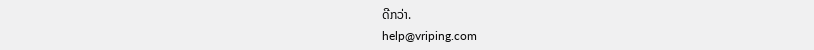ດີກວ່າ.
help@vriping.com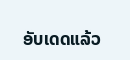ອັບເດດແລ້ວ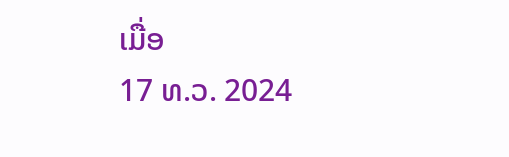ເມື່ອ
17 ທ.ວ. 2024